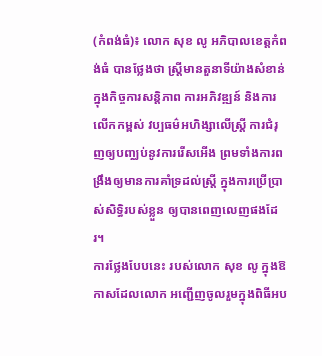(កំពង់ធំ)៖ លោក សុខ លូ អភិបាលខេត្តកំពង់ធំ បានថ្លែងថា ស្ត្រីមានតួនាទីយ៉ាងសំខាន់ ក្នុងកិច្ចការសន្តិភាព ការអភិវឌ្ឍន៍ និងការលើកកម្ពស់ វប្បធម៌អហិង្សាលើស្ត្រី ការជំរុញឲ្យបញ្ឈប់នូវការរើសអើង ព្រមទាំងការពង្រឹងឲ្យមានការគាំទ្រដល់ស្រ្តី ក្នុងការប្រើប្រាស់សិទ្ធិរបស់ខ្លួន ឲ្យបានពេញលេញផងដែរ។
ការថ្លែងបែបនេះ របស់លោក សុខ លូ ក្នុងឱកាសដែលលោក អញ្ជើញចូលរួមក្នុងពិធីអប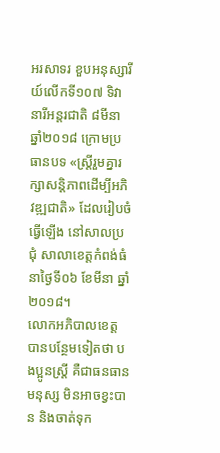អរសាទរ ខួបអនុស្សារីយ៍លើកទី១០៧ ទិវានារីអន្តរជាតិ ៨មីនា ឆ្នាំ២០១៨ ក្រោមប្រធានបទ «ស្ត្រីរួមគ្នារក្សាសន្តិភាពដើម្បីអភិវឌ្ឍជាតិ» ដែលរៀបចំធ្វើឡើង នៅសាលប្រជុំ សាលាខេត្តកំពង់ធំ នាថ្ងៃទី០៦ ខែមីនា ឆ្នាំ២០១៨។
លោកអភិបាលខេត្ត បានបន្ថែមទៀតថា បងប្អូនស្ត្រី គឺជាធនធានមនុស្ស មិនអាចខ្វះបាន និងចាត់ទុក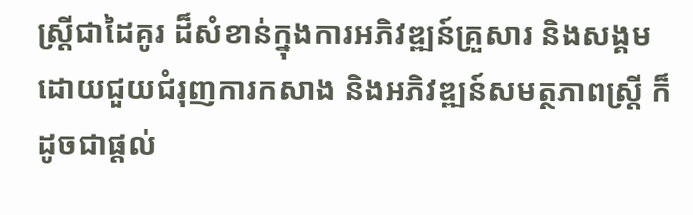ស្ត្រីជាដៃគូរ ដ៏សំខាន់ក្នុងការអភិវឌ្ឍន៍គ្រួសារ និងសង្គម ដោយជួយជំរុញការកសាង និងអភិវឌ្ឍន៍សមត្ថភាពស្ត្រី ក៏ដូចជាផ្តល់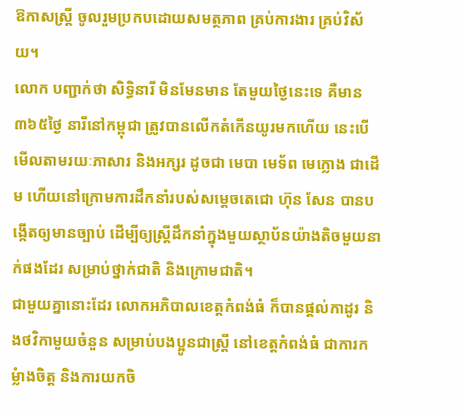ឱកាសស្ត្រី ចូលរួមប្រកបដោយសមត្ថភាព គ្រប់ការងារ គ្រប់វិស័យ។
លោក បញ្ជាក់ថា សិទ្ធិនារី មិនមែនមាន តែមួយថ្ងៃនេះទេ គឺមាន៣៦៥ថ្ងៃ នារីនៅកម្ពុជា ត្រូវបានលើកតំកើនយូរមកហើយ នេះបើមើលតាមរយៈភាសារ និងអក្សរ ដូចជា មេបា មេទ័ព មេក្លោង ជាដើម ហើយនៅក្រោមការដឹកនាំរបស់សម្តេចតេជោ ហ៊ុន សែន បានបង្កើតឲ្យមានច្បាប់ ដើម្បីឲ្យស្រ្តីដឹកនាំក្នុងមួយស្ថាប័នយ៉ាងតិចមួយនាក់ផងដែរ សម្រាប់ថ្នាក់ជាតិ និងក្រោមជាតិ។
ជាមួយគ្នានោះដែរ លោកអភិបាលខេត្តកំពង់ធំ ក៏បានផ្តល់កាដូរ និងថវិកាមួយចំនួន សម្រាប់បងប្អូនជាស្រ្តី នៅខេត្តកំពង់ធំ ជាការកម្លំាងចិត្ត និងការយកចិ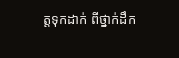ត្តទុកដាក់ ពីថ្នាក់ដឹក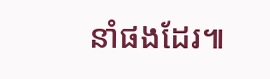នាំផងដែរ៕